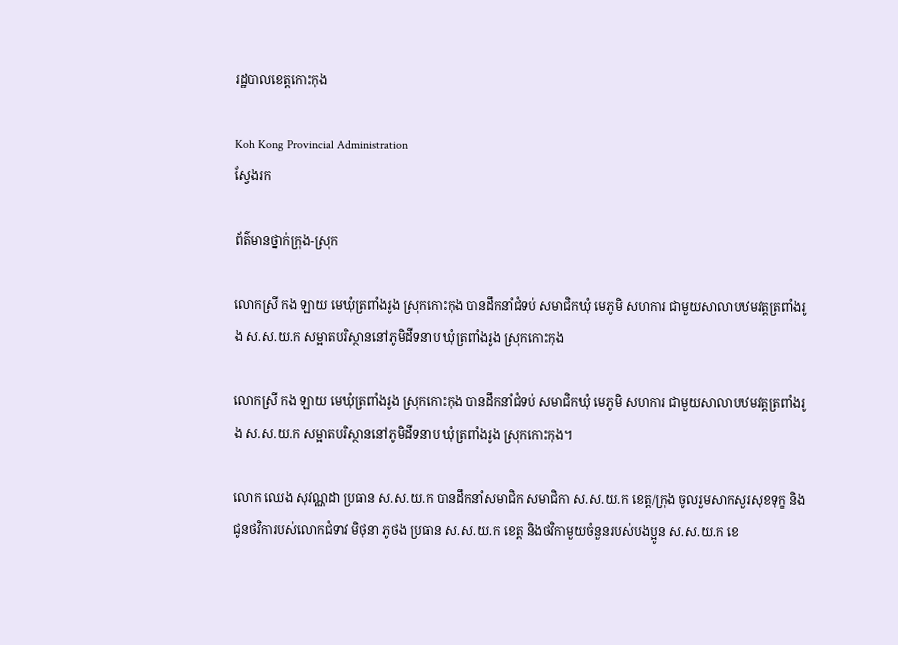រដ្ឋបាលខេត្តកោះកុង

Koh Kong Provincial Administration
ស្វែងរក

ព័ត៌មានថ្នាក់ក្រុង-ស្រុក

លោកស្រី កង ឡាយ មេឃុំត្រពាំងរូង ស្រុកកោះកុង បានដឹកនាំជំទប់ សមាជិកឃុំ មេភូមិ សហការ ជាមួយសាលាបឋមវត្តត្រពាំងរូង ស.ស.យ.ក សម្អាតបរិស្ថាននៅភូមិដីទនាប ឃុំត្រពាំងរូង ស្រុកកោះកុង

លោកស្រី កង ឡាយ មេឃុំត្រពាំងរូង ស្រុកកោះកុង បានដឹកនាំជំទប់ សមាជិកឃុំ មេភូមិ សហការ ជាមួយសាលាបឋមវត្តត្រពាំងរូង ស.ស.យ.ក សម្អាតបរិស្ថាននៅភូមិដីទនាប ឃុំត្រពាំងរូង ស្រុកកោះកុង។

លោក ឈេង សុវណ្ណដា ប្រធាន ស.ស.យ.ក បានដឹកនាំសមាជិក សមាជិកា ស.ស.យ.ក ខេត្ត/ក្រុង ចូលរួមសាកសួរសុខទុក្ខ និងជូនថវិការបស់លោកជំទាវ មិថុនា ភូថង ប្រធាន ស.ស.យ.ក ខេត្ត និងថវិកាមួយចំនួនរបស់បងប្អូន ស.ស.យ.ក ខេ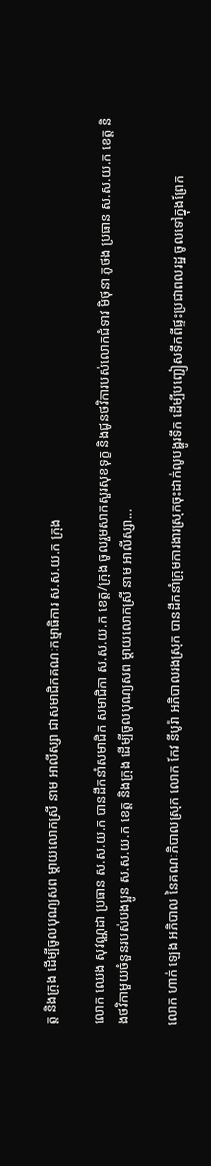ត្ត និងក្រុង ដើម្បីចូលបុណ្យសព ម្តាយលោកស្រី នាម អាលីស្សា ជាសមាជិកគណៈកម្មាធិការ ស.ស.យ.ក ក្រុង

លោក ឈេង សុវណ្ណដា ប្រធាន ស.ស.យ.ក បានដឹកនាំសមាជិក សមាជិកា ស.ស.យ.ក ខេត្ត/ក្រុង ចូលរួមសាកសួរសុខទុក្ខ និងជូនថវិការបស់លោកជំទាវ មិថុនា ភូថង ប្រធាន ស.ស.យ.ក ខេត្ត និងថវិកាមួយចំនួនរបស់បងប្អូន ស.ស.យ.ក ខេត្ត និងក្រុង ដើម្បីចូលបុណ្យសព ម្តាយលោកស្រី នាម អាលីស្សា...

លោក ហាក់ ឡេង អភិបាល នៃគណៈភិបាលស្រុក លោក កែវ នីបូរ៉ា អភិបាលរងស្រុក បានដឹកនាំក្រុមការងារស្រុកចុះដាក់លូបង្ហូរទឹក ដើម្បីបញ្ជៀសទឹកពីផ្ទះប្រជាពលរដ្ឋ ចូលទៅក្នុងព្រែក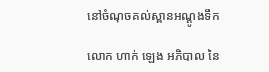នៅចំណុចគល់ស្ពានអណ្ដូងទឹក

លោក ហាក់ ឡេង អភិបាល នៃ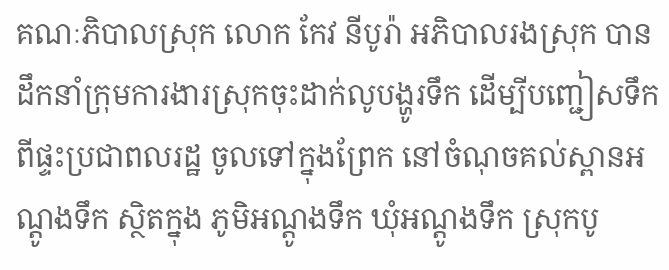គណៈភិបាលស្រុក លោក កែវ នីបូរ៉ា អភិបាលរងស្រុក បានដឹកនាំក្រុមការងារស្រុកចុះដាក់លូបង្ហូរទឹក ដើម្បីបញ្ជៀសទឹកពីផ្ទះប្រជាពលរដ្ឋ ចូលទៅក្នុងព្រែក នៅចំណុចគល់ស្ពានអណ្ដូងទឹក ស្ថិតក្នុង ភូមិអណ្ដូងទឹក ឃុំអណ្ដូងទឹក ស្រុកបូ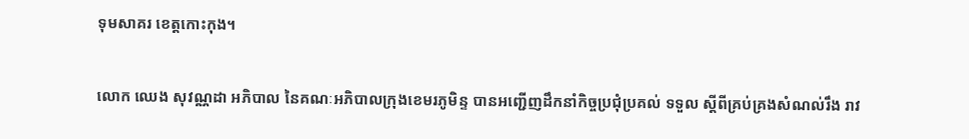ទុមសាគរ ខេត្តកោះកុង។

លោក ឈេង សុវណ្ណដា អភិបាល នៃគណៈអភិបាលក្រុងខេមរភូមិន្ទ បានអញ្ជើញដឹកនាំកិច្ចប្រជុំប្រគល់ ទទួល ស្តីពីគ្រប់គ្រងសំណល់រឹង រាវ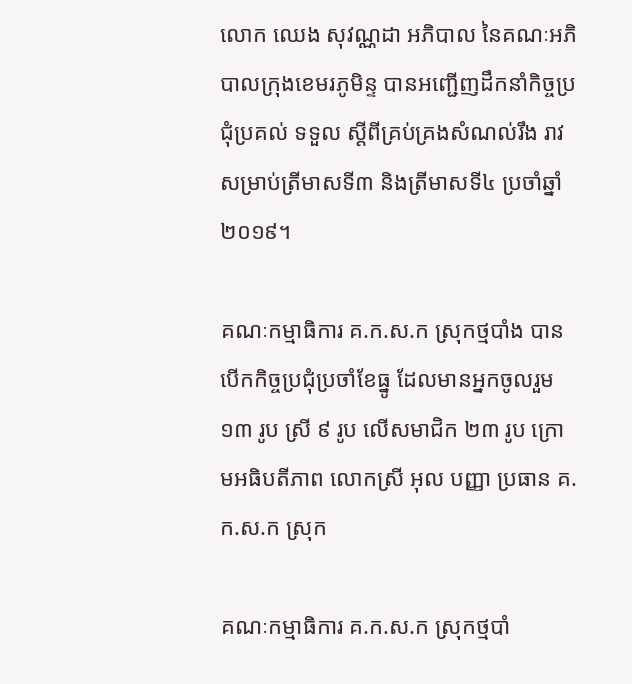លោក ឈេង សុវណ្ណដា អភិបាល នៃគណៈអភិបាលក្រុងខេមរភូមិន្ទ បានអញ្ជើញដឹកនាំកិច្ចប្រជុំប្រគល់ ទទួល ស្តីពីគ្រប់គ្រងសំណល់រឹង រាវ សម្រាប់ត្រីមាសទី៣ និងត្រីមាសទី៤ ប្រចាំឆ្នាំ២០១៩។

គណៈកម្មាធិការ គ.ក.ស.ក ស្រុកថ្មបាំង បានបើកកិច្ចប្រជុំប្រចាំខែធ្នូ ដែលមានអ្នកចូលរួម ១៣ រូប ស្រី ៩ រូប លើសមាជិក ២៣ រូប ក្រោមអធិបតីភាព លោកស្រី អុល បញ្ញា ប្រធាន គ.ក.ស.ក ស្រុក

គណៈកម្មាធិការ គ.ក.ស.ក ស្រុកថ្មបាំ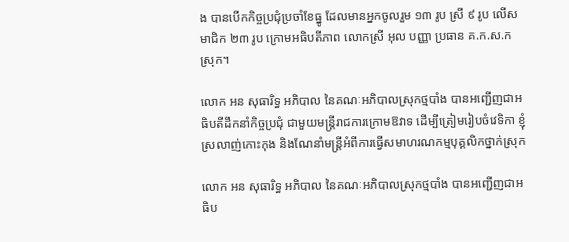ង បានបើកកិច្ចប្រជុំប្រចាំខែធ្នូ ដែលមានអ្នកចូលរួម ១៣ រូប ស្រី ៩ រូប លើសមាជិក ២៣ រូប ក្រោមអធិបតីភាព លោកស្រី អុល បញ្ញា ប្រធាន គ.ក.ស.ក ស្រុក។

លោក អន សុធារិទ្ធ អភិបាល នៃគណៈអភិបាលស្រុកថ្មបាំង បានអញ្ជើញជាអធិបតីដឹកនាំកិច្ចប្រជុំ ជាមួយមន្រ្តីរាជការក្រោមឱវាទ ដើម្បីត្រៀមរៀបចំវេទិកា ខ្ញុំស្រលាញ់កោះកុង និងណែនាំមន្រ្តីអំពីការធ្វើសមាហរណកម្មបុគ្គលិកថ្នាក់ស្រុក

លោក អន សុធារិទ្ធ អភិបាល នៃគណៈអភិបាលស្រុកថ្មបាំង បានអញ្ជើញជាអធិប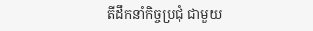តីដឹកនាំកិច្ចប្រជុំ ជាមួយ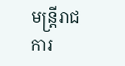មន្រ្តីរាជការ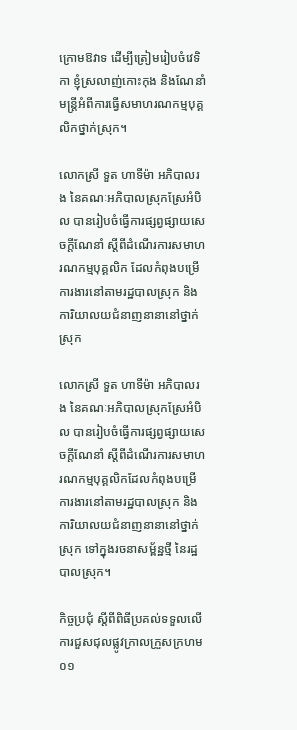ក្រោមឱវាទ ដើម្បីត្រៀមរៀបចំវេទិកា ខ្ញុំស្រលាញ់កោះកុង និងណែនាំមន្រ្តីអំពីការធ្វើសមាហរណកម្មបុគ្គលិកថ្នាក់ស្រុក។

លោកស្រី ទួត ហាទីម៉ា អភិបាលរង នៃគណៈអភិបាលស្រុកស្រែអំបិល បានរៀបចំធ្វើការផ្សព្វផ្សាយសេចក្តីណែនាំ ស្តីពីដំណើរការសមាហរណកម្មបុគ្គលិក ដែលកំពុងបម្រើការងារនៅតាមរដ្ឋបាលស្រុក និងការិយាលយជំនាញនានានៅថ្នាក់ស្រុក

លោកស្រី ទួត ហាទីម៉ា អភិបាលរង នៃគណៈអភិបាលស្រុកស្រែអំបិល បានរៀបចំធ្វើការផ្សព្វផ្សាយសេចក្តីណែនាំ ស្តីពីដំណើរការសមាហរណកម្មបុគ្គលិកដែលកំពុងបម្រើការងារនៅតាមរដ្ឋបាលស្រុក និងការិយាលយជំនាញនានានៅថ្នាក់ស្រុក ទៅក្នុងរចនាសម្ព័ន្ឋថ្មី នៃរដ្ឋបាលស្រុក។

កិច្ចប្រជុំ ស្ដីពីពិធីប្រគល់ទទួលលើការជួសជុលផ្លូវក្រាលក្រួសក្រហម ០១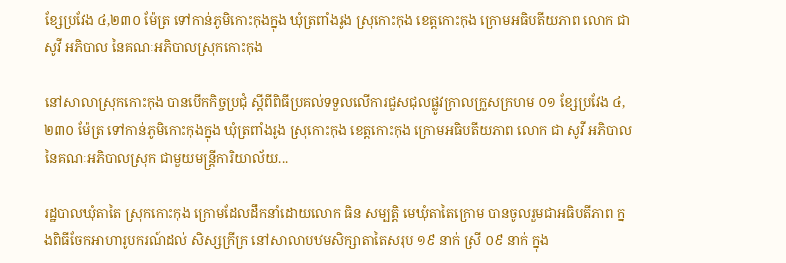ខ្សែប្រវែង ៤,២៣០ ម៉ែត្រ ទៅកាន់ភូមិកោះកុងក្នុង ឃុំត្រពាំងរូង ស្រុកោះកុង ខេត្តកោះកុង ក្រោមអធិបតីយភាព លោក ជា សូវី អភិបាល នៃគណៈអភិបាលស្រុកកោះកុង

នៅសាលាស្រុកកោះកុង បានបើកកិច្ចប្រជុំ ស្ដីពីពិធីប្រគល់ទទួលលើការជួសជុលផ្លូវក្រាលក្រួសក្រហម ០១ ខ្សែប្រវែង ៤,២៣០ ម៉ែត្រ ទៅកាន់ភូមិកោះកុងក្នុង ឃុំត្រពាំងរូង ស្រុកោះកុង ខេត្តកោះកុង ក្រោមអធិបតីយភាព លោក ជា សូវី អភិបាល នៃគណៈអភិបាលស្រុក ជាមួយមន្រ្ដីការិយាល័យ...

រដ្ឋបាលឃុំតាតៃ ស្រុកកោះកុង ក្រោមដែលដឹកនាំដោយលោក ធិន សម្បត្តិ មេឃុំតាតៃក្រោម បានចូលរួមជាអធិបតីភាព ក្នងពិធីចែកអាហារូបករណ៍ដល់ សិស្សក្រីក្រ នៅសាលាបឋមសិក្សាតាតៃសរុប ១៩ នាក់ ស្រី ០៩ នាក់ ក្នុង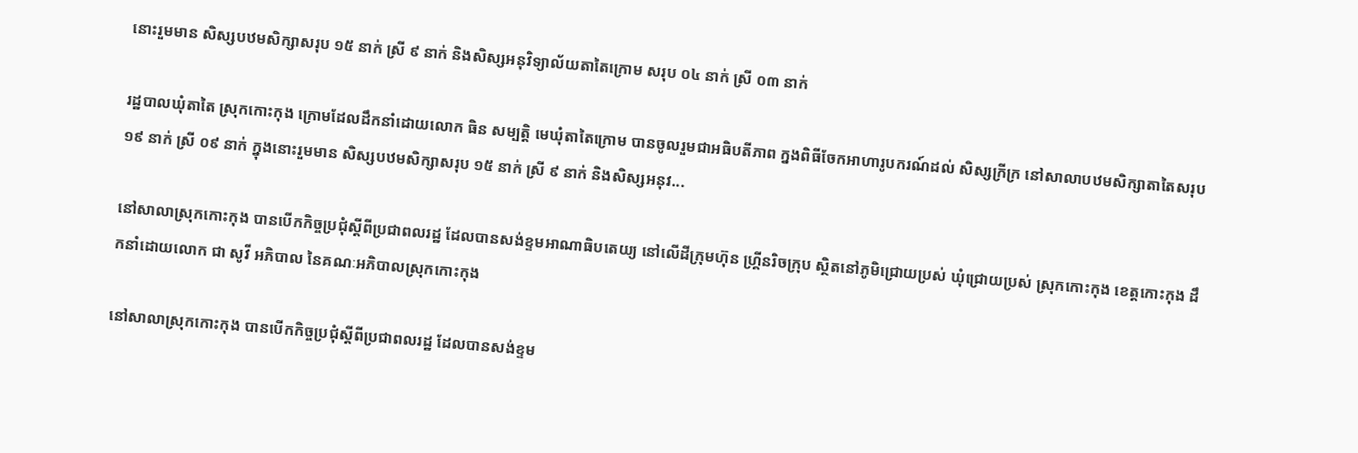នោះរួមមាន សិស្សបឋមសិក្សាសរុប ១៥ នាក់ ស្រី ៩ នាក់ និងសិស្សអនុវិទ្យាល័យតាតៃក្រោម សរុប ០៤ នាក់ ស្រី ០៣ នាក់

រដ្ឋបាលឃុំតាតៃ ស្រុកកោះកុង ក្រោមដែលដឹកនាំដោយលោក ធិន សម្បត្តិ មេឃុំតាតៃក្រោម បានចូលរួមជាអធិបតីភាព ក្នងពិធីចែកអាហារូបករណ៍ដល់ សិស្សក្រីក្រ នៅសាលាបឋមសិក្សាតាតៃសរុប ១៩ នាក់ ស្រី ០៩ នាក់ ក្នុងនោះរួមមាន សិស្សបឋមសិក្សាសរុប ១៥ នាក់ ស្រី ៩ នាក់ និងសិស្សអនុវ...

នៅសាលាស្រុកកោះកុង បានបើកកិច្ចប្រជុំស្ដីពីប្រជាពលរដ្ឋ ដែលបានសង់ខ្ទមអាណាធិបតេយ្យ នៅលើដីក្រុមហ៊ុន ហ្គ្រីនរិចក្រុប ស្ថិតនៅភូមិជ្រោយប្រស់ ឃុំជ្រោយប្រស់ ស្រុកកោះកុង ខេត្តកោះកុង ដឹកនាំដោយលោក ជា សូវី អភិបាល នៃគណៈអភិបាលស្រុកកោះកុង

នៅសាលាស្រុកកោះកុង បានបើកកិច្ចប្រជុំស្ដីពីប្រជាពលរដ្ឋ ដែលបានសង់ខ្ទម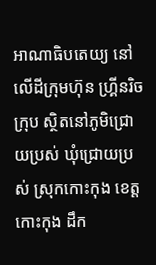អាណាធិបតេយ្យ នៅលើដីក្រុមហ៊ុន ហ្គ្រីនរិចក្រុប ស្ថិតនៅភូមិជ្រោយប្រស់ ឃុំជ្រោយប្រស់ ស្រុកកោះកុង ខេត្តកោះកុង ដឹក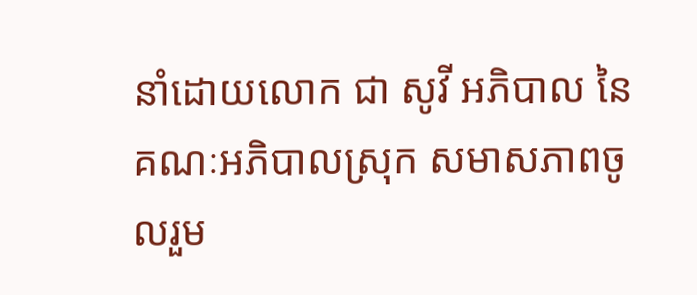នាំដោយលោក ជា សូវី អភិបាល នៃគណៈអភិបាលស្រុក សមាសភាពចូលរួម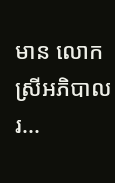មាន លោកស្រីអភិបាលរ...